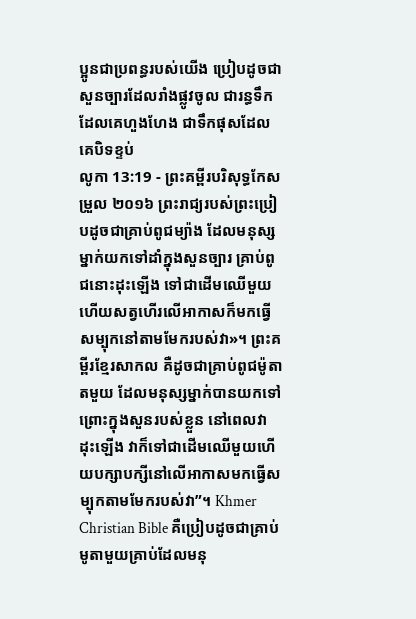ប្អូនជាប្រពន្ធរបស់យើង ប្រៀបដូចជាសួនច្បារដែលរាំងផ្លូវចូល ជារន្ធទឹកដែលគេហួងហែង ជាទឹកផុសដែលគេបិទខ្ទប់
លូកា 13:19 - ព្រះគម្ពីរបរិសុទ្ធកែសម្រួល ២០១៦ ព្រះរាជ្យរបស់ព្រះប្រៀបដូចជាគ្រាប់ពូជម្យ៉ាង ដែលមនុស្សម្នាក់យកទៅដាំក្នុងសួនច្បារ គ្រាប់ពូជនោះដុះឡើង ទៅជាដើមឈើមួយ ហើយសត្វហើរលើអាកាសក៏មកធ្វើសម្បុកនៅតាមមែករបស់វា»។ ព្រះគម្ពីរខ្មែរសាកល គឺដូចជាគ្រាប់ពូជម៉ូតាតមួយ ដែលមនុស្សម្នាក់បានយកទៅព្រោះក្នុងសួនរបស់ខ្លួន នៅពេលវាដុះឡើង វាក៏ទៅជាដើមឈើមួយហើយបក្សាបក្សីនៅលើអាកាសមកធ្វើសម្បុកតាមមែករបស់វា”។ Khmer Christian Bible គឺប្រៀបដូចជាគ្រាប់មូតាមួយគ្រាប់ដែលមនុ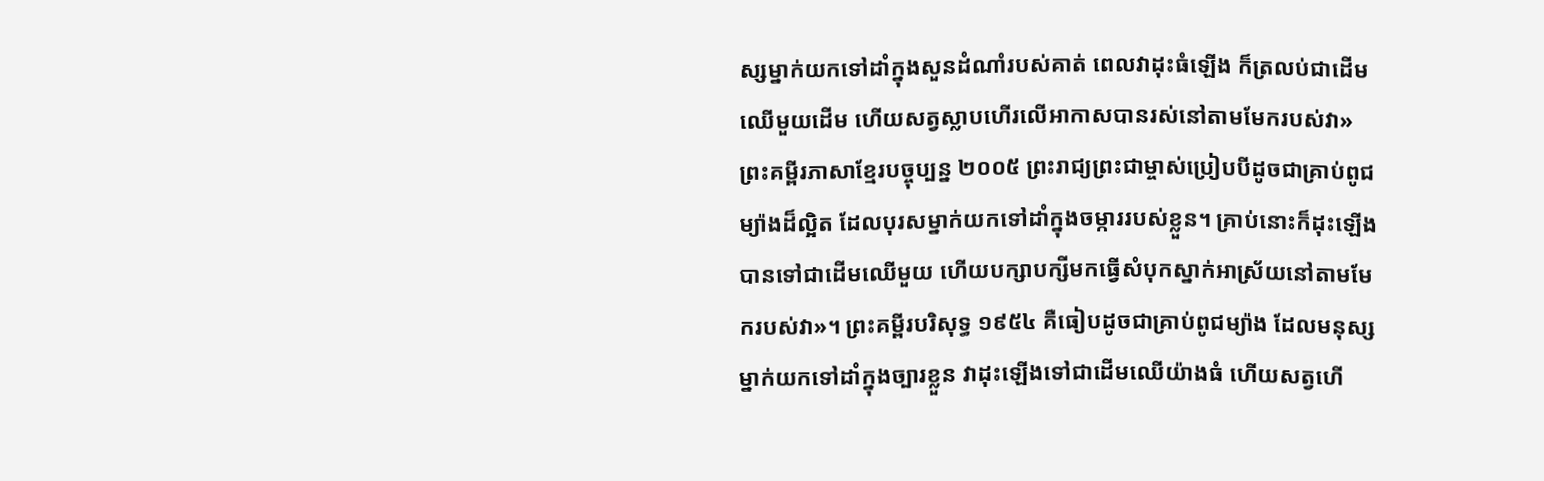ស្សម្នាក់យកទៅដាំក្នុងសួនដំណាំរបស់គាត់ ពេលវាដុះធំឡើង ក៏ត្រលប់ជាដើមឈើមួយដើម ហើយសត្វស្លាបហើរលើអាកាសបានរស់នៅតាមមែករបស់វា» ព្រះគម្ពីរភាសាខ្មែរបច្ចុប្បន្ន ២០០៥ ព្រះរាជ្យព្រះជាម្ចាស់ប្រៀបបីដូចជាគ្រាប់ពូជម្យ៉ាងដ៏ល្អិត ដែលបុរសម្នាក់យកទៅដាំក្នុងចម្ការរបស់ខ្លួន។ គ្រាប់នោះក៏ដុះឡើង បានទៅជាដើមឈើមួយ ហើយបក្សាបក្សីមកធ្វើសំបុកស្នាក់អាស្រ័យនៅតាមមែករបស់វា»។ ព្រះគម្ពីរបរិសុទ្ធ ១៩៥៤ គឺធៀបដូចជាគ្រាប់ពូជម្យ៉ាង ដែលមនុស្សម្នាក់យកទៅដាំក្នុងច្បារខ្លួន វាដុះឡើងទៅជាដើមឈើយ៉ាងធំ ហើយសត្វហើ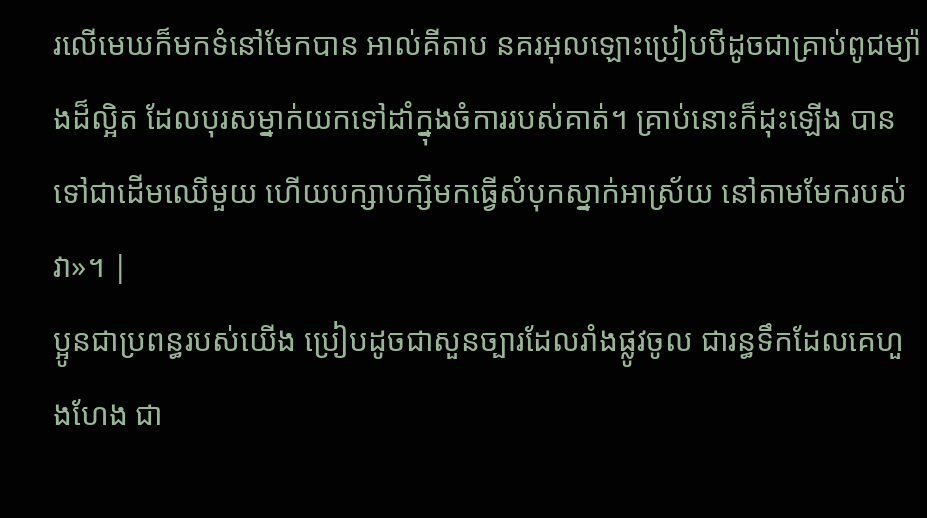រលើមេឃក៏មកទំនៅមែកបាន អាល់គីតាប នគរអុលឡោះប្រៀបបីដូចជាគ្រាប់ពូជម្យ៉ាងដ៏ល្អិត ដែលបុរសម្នាក់យកទៅដាំក្នុងចំការរបស់គាត់។ គ្រាប់នោះក៏ដុះឡើង បានទៅជាដើមឈើមួយ ហើយបក្សាបក្សីមកធ្វើសំបុកស្នាក់អាស្រ័យ នៅតាមមែករបស់វា»។ |
ប្អូនជាប្រពន្ធរបស់យើង ប្រៀបដូចជាសួនច្បារដែលរាំងផ្លូវចូល ជារន្ធទឹកដែលគេហួងហែង ជា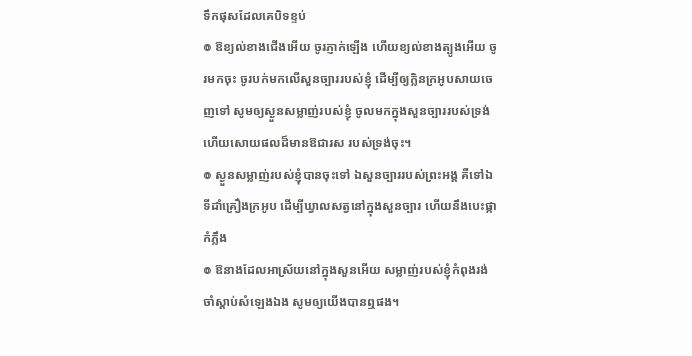ទឹកផុសដែលគេបិទខ្ទប់
៙ ឱខ្យល់ខាងជើងអើយ ចូរភ្ញាក់ឡើង ហើយខ្យល់ខាងត្បូងអើយ ចូរមកចុះ ចូរបក់មកលើសួនច្បាររបស់ខ្ញុំ ដើម្បីឲ្យក្លិនក្រអូបសាយចេញទៅ សូមឲ្យស្ងួនសម្លាញ់របស់ខ្ញុំ ចូលមកក្នុងសួនច្បាររបស់ទ្រង់ ហើយសោយផលដ៏មានឱជារស របស់ទ្រង់ចុះ។
៙ ស្ងួនសម្លាញ់របស់ខ្ញុំបានចុះទៅ ឯសួនច្បាររបស់ព្រះអង្គ គឺទៅឯទីដាំគ្រឿងក្រអូប ដើម្បីឃ្វាលសត្វនៅក្នុងសួនច្បារ ហើយនឹងបេះផ្កាកំភ្លឹង
៙ ឱនាងដែលអាស្រ័យនៅក្នុងសួនអើយ សម្លាញ់របស់ខ្ញុំកំពុងរង់ចាំស្តាប់សំឡេងឯង សូមឲ្យយើងបានឮផង។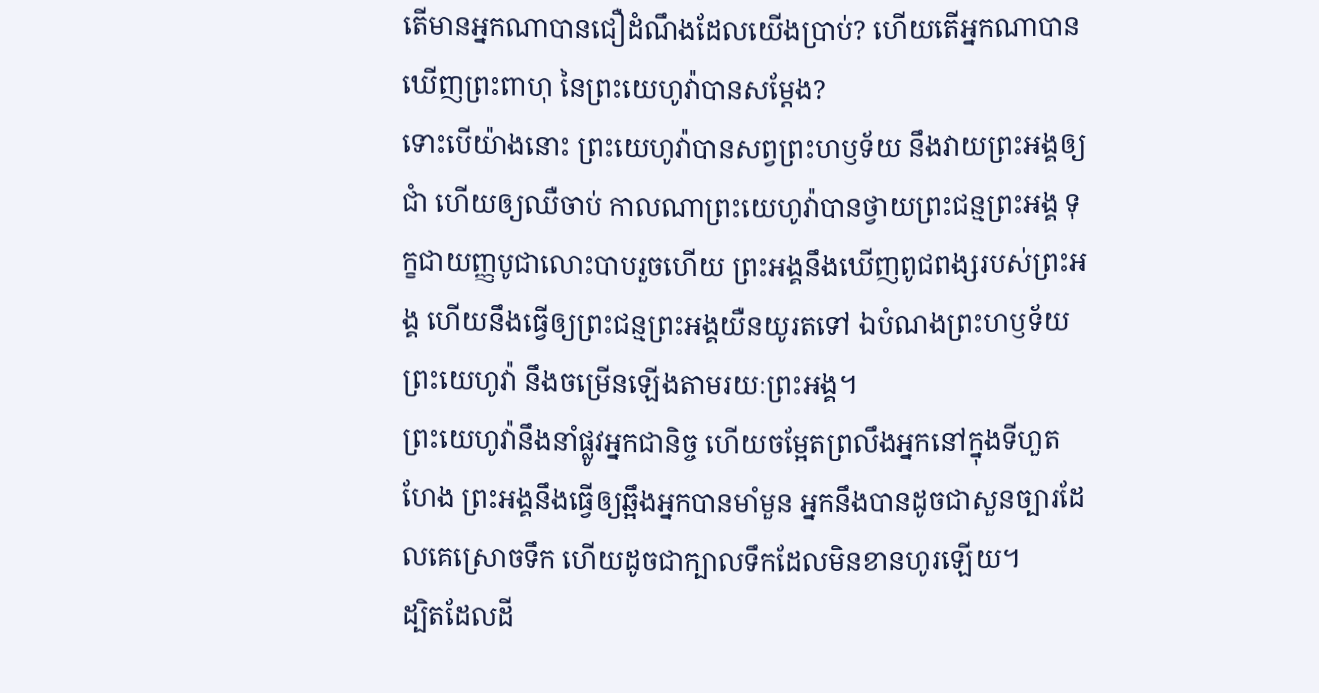តើមានអ្នកណាបានជឿដំណឹងដែលយើងប្រាប់? ហើយតើអ្នកណាបានឃើញព្រះពាហុ នៃព្រះយេហូវ៉ាបានសម្ដែង?
ទោះបើយ៉ាងនោះ ព្រះយេហូវ៉ាបានសព្វព្រះហឫទ័យ នឹងវាយព្រះអង្គឲ្យជាំ ហើយឲ្យឈឺចាប់ កាលណាព្រះយេហូវ៉ាបានថ្វាយព្រះជន្មព្រះអង្គ ទុក្ខជាយញ្ញបូជាលោះបាបរួចហើយ ព្រះអង្គនឹងឃើញពូជពង្សរបស់ព្រះអង្គ ហើយនឹងធ្វើឲ្យព្រះជន្មព្រះអង្គយឺនយូរតទៅ ឯបំណងព្រះហឫទ័យព្រះយេហូវ៉ា នឹងចម្រើនឡើងតាមរយៈព្រះអង្គ។
ព្រះយេហូវ៉ានឹងនាំផ្លូវអ្នកជានិច្ច ហើយចម្អែតព្រលឹងអ្នកនៅក្នុងទីហួតហែង ព្រះអង្គនឹងធ្វើឲ្យឆ្អឹងអ្នកបានមាំមួន អ្នកនឹងបានដូចជាសួនច្បារដែលគេស្រោចទឹក ហើយដូចជាក្បាលទឹកដែលមិនខានហូរឡើយ។
ដ្បិតដែលដី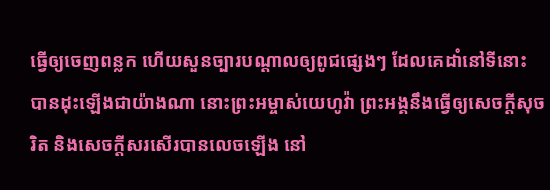ធ្វើឲ្យចេញពន្លក ហើយសួនច្បារបណ្ដាលឲ្យពូជផ្សេងៗ ដែលគេដាំនៅទីនោះ បានដុះឡើងជាយ៉ាងណា នោះព្រះអម្ចាស់យេហូវ៉ា ព្រះអង្គនឹងធ្វើឲ្យសេចក្ដីសុចរិត និងសេចក្ដីសរសើរបានលេចឡើង នៅ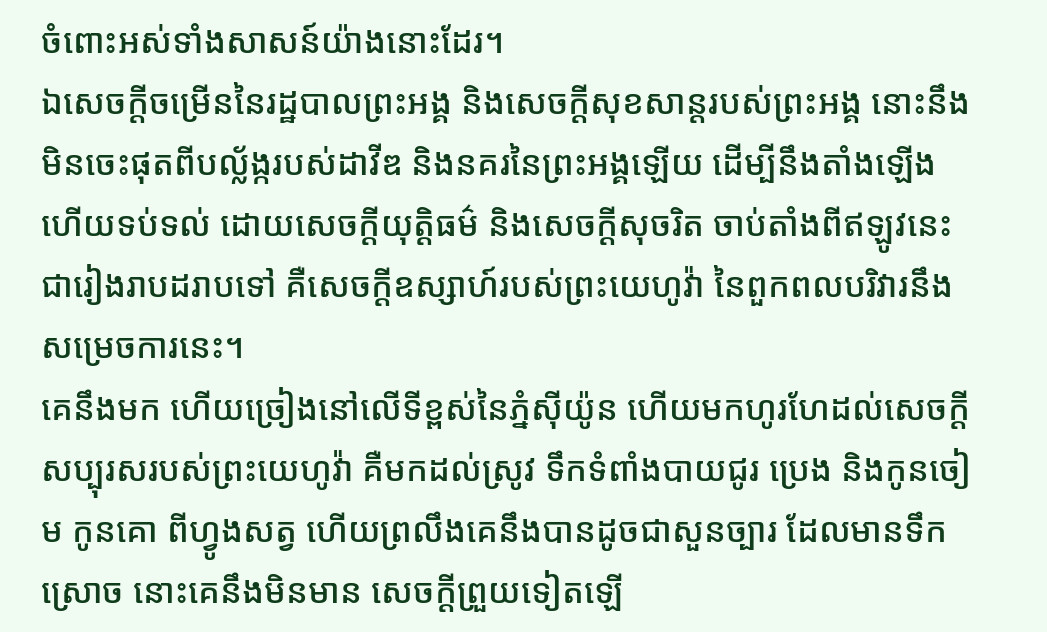ចំពោះអស់ទាំងសាសន៍យ៉ាងនោះដែរ។
ឯសេចក្ដីចម្រើននៃរដ្ឋបាលព្រះអង្គ និងសេចក្ដីសុខសាន្តរបស់ព្រះអង្គ នោះនឹងមិនចេះផុតពីបល្ល័ង្ករបស់ដាវីឌ និងនគរនៃព្រះអង្គឡើយ ដើម្បីនឹងតាំងឡើង ហើយទប់ទល់ ដោយសេចក្ដីយុត្តិធម៌ និងសេចក្ដីសុចរិត ចាប់តាំងពីឥឡូវនេះ ជារៀងរាបដរាបទៅ គឺសេចក្ដីឧស្សាហ៍របស់ព្រះយេហូវ៉ា នៃពួកពលបរិវារនឹងសម្រេចការនេះ។
គេនឹងមក ហើយច្រៀងនៅលើទីខ្ពស់នៃភ្នំស៊ីយ៉ូន ហើយមកហូរហែដល់សេចក្ដីសប្បុរសរបស់ព្រះយេហូវ៉ា គឺមកដល់ស្រូវ ទឹកទំពាំងបាយជូរ ប្រេង និងកូនចៀម កូនគោ ពីហ្វូងសត្វ ហើយព្រលឹងគេនឹងបានដូចជាសួនច្បារ ដែលមានទឹកស្រោច នោះគេនឹងមិនមាន សេចក្ដីព្រួយទៀតឡើ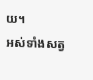យ។
អស់ទាំងសត្វ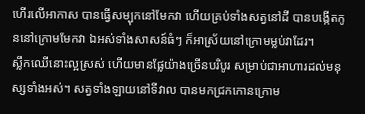ហើរលើអាកាស បានធ្វើសម្បុកនៅមែកវា ហើយគ្រប់ទាំងសត្វនៅដី បានបង្កើតកូននៅក្រោមមែកវា ឯអស់ទាំងសាសន៍ធំៗ ក៏អាស្រ័យនៅក្រោមម្លប់វាដែរ។
ស្លឹកឈើនោះល្អស្រស់ ហើយមានផ្លែយ៉ាងច្រើនបរិបូរ សម្រាប់ជាអាហារដល់មនុស្សទាំងអស់។ សត្វទាំងឡាយនៅទីវាល បានមកជ្រកកោនក្រោម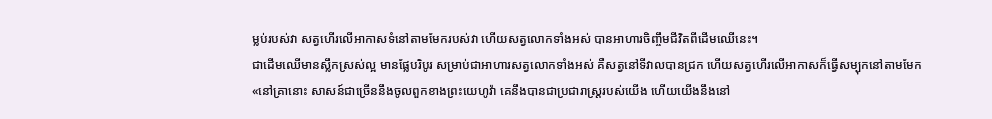ម្លប់របស់វា សត្វហើរលើអាកាសទំនៅតាមមែករបស់វា ហើយសត្វលោកទាំងអស់ បានអាហារចិញ្ចឹមជីវិតពីដើមឈើនេះ។
ជាដើមឈើមានស្លឹកស្រស់ល្អ មានផ្លែបរិបូរ សម្រាប់ជាអាហារសត្វលោកទាំងអស់ គឺសត្វនៅទីវាលបានជ្រក ហើយសត្វហើរលើអាកាសក៏ធ្វើសម្បុកនៅតាមមែក
«នៅគ្រានោះ សាសន៍ជាច្រើននឹងចូលពួកខាងព្រះយេហូវ៉ា គេនឹងបានជាប្រជារាស្ត្ររបស់យើង ហើយយើងនឹងនៅ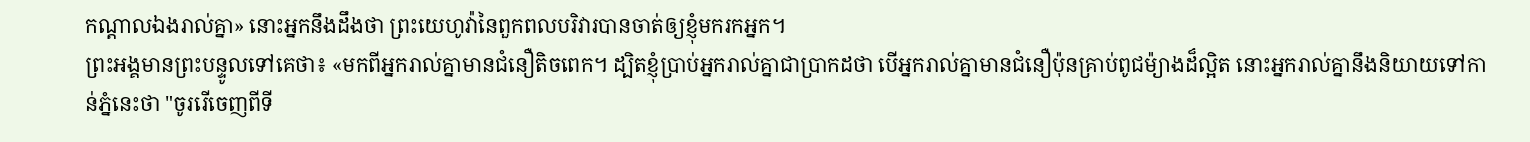កណ្ដាលឯងរាល់គ្នា» នោះអ្នកនឹងដឹងថា ព្រះយេហូវ៉ានៃពួកពលបរិវារបានចាត់ឲ្យខ្ញុំមករកអ្នក។
ព្រះអង្គមានព្រះបន្ទូលទៅគេថា៖ «មកពីអ្នករាល់គ្នាមានជំនឿតិចពេក។ ដ្បិតខ្ញុំប្រាប់អ្នករាល់គ្នាជាប្រាកដថា បើអ្នករាល់គ្នាមានជំនឿប៉ុនគ្រាប់ពូជម៉្យាងដ៏ល្អិត នោះអ្នករាល់គ្នានឹងនិយាយទៅកាន់ភ្នំនេះថា "ចូររើចេញពីទី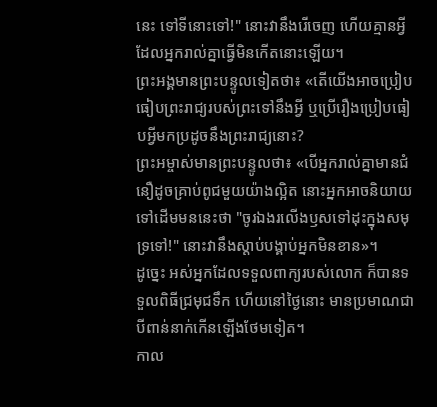នេះ ទៅទីនោះទៅ!" នោះវានឹងរើចេញ ហើយគ្មានអ្វីដែលអ្នករាល់គ្នាធ្វើមិនកើតនោះឡើយ។
ព្រះអង្គមានព្រះបន្ទូលទៀតថា៖ «តើយើងអាចប្រៀបធៀបព្រះរាជ្យរបស់ព្រះទៅនឹងអ្វី ឬប្រើរឿងប្រៀបធៀបអ្វីមកប្រដូចនឹងព្រះរាជ្យនោះ?
ព្រះអម្ចាស់មានព្រះបន្ទូលថា៖ «បើអ្នករាល់គ្នាមានជំនឿដូចគ្រាប់ពូជមួយយ៉ាងល្អិត នោះអ្នកអាចនិយាយទៅដើមមននេះថា "ចូរឯងរលើងឫសទៅដុះក្នុងសមុទ្រទៅ!" នោះវានឹងស្តាប់បង្គាប់អ្នកមិនខាន»។
ដូច្នេះ អស់អ្នកដែលទទួលពាក្យរបស់លោក ក៏បានទទួលពិធីជ្រមុជទឹក ហើយនៅថ្ងៃនោះ មានប្រមាណជាបីពាន់នាក់កើនឡើងថែមទៀត។
កាល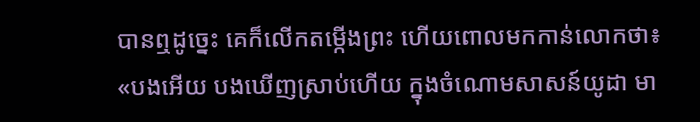បានឮដូច្នេះ គេក៏លើកតម្កើងព្រះ ហើយពោលមកកាន់លោកថា៖ «បងអើយ បងឃើញស្រាប់ហើយ ក្នុងចំណោមសាសន៍យូដា មា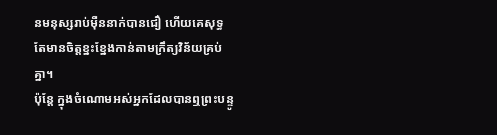នមនុស្សរាប់ម៉ឺននាក់បានជឿ ហើយគេសុទ្ធតែមានចិត្តខ្នះខ្នែងកាន់តាមក្រឹត្យវិន័យគ្រប់គ្នា។
ប៉ុន្តែ ក្នុងចំណោមអស់អ្នកដែលបានឮព្រះបន្ទូ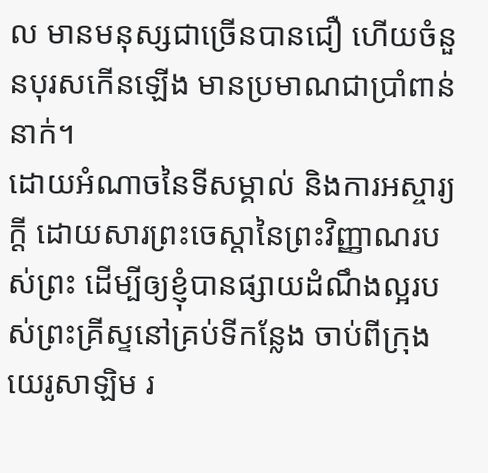ល មានមនុស្សជាច្រើនបានជឿ ហើយចំនួនបុរសកើនឡើង មានប្រមាណជាប្រាំពាន់នាក់។
ដោយអំណាចនៃទីសម្គាល់ និងការអស្ចារ្យក្ដី ដោយសារព្រះចេស្តានៃព្រះវិញ្ញាណរបស់ព្រះ ដើម្បីឲ្យខ្ញុំបានផ្សាយដំណឹងល្អរបស់ព្រះគ្រីស្ទនៅគ្រប់ទីកន្លែង ចាប់ពីក្រុងយេរូសាឡិម រ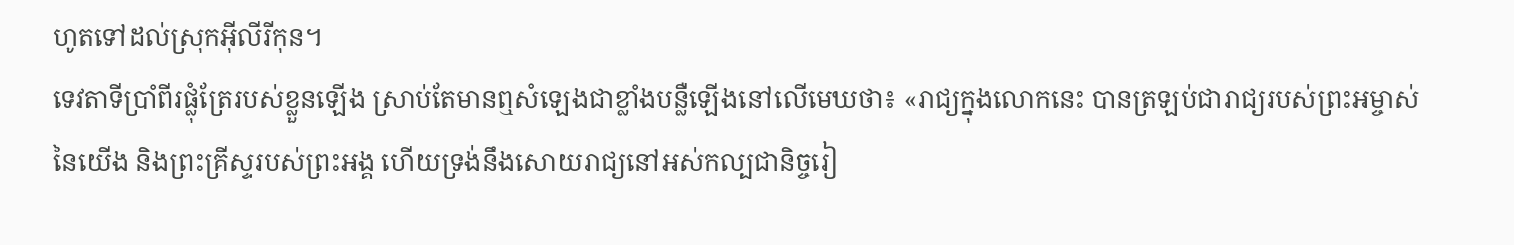ហូតទៅដល់ស្រុកអ៊ីលីរីកុន។
ទេវតាទីប្រាំពីរផ្លុំត្រែរបស់ខ្លួនឡើង ស្រាប់តែមានឮសំឡេងជាខ្លាំងបន្លឺឡើងនៅលើមេឃថា៖ «រាជ្យក្នុងលោកនេះ បានត្រឡប់ជារាជ្យរបស់ព្រះអម្ចាស់នៃយើង និងព្រះគ្រីស្ទរបស់ព្រះអង្គ ហើយទ្រង់នឹងសោយរាជ្យនៅអស់កល្បជានិច្ចរៀ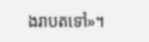ងរាបតទៅ»។